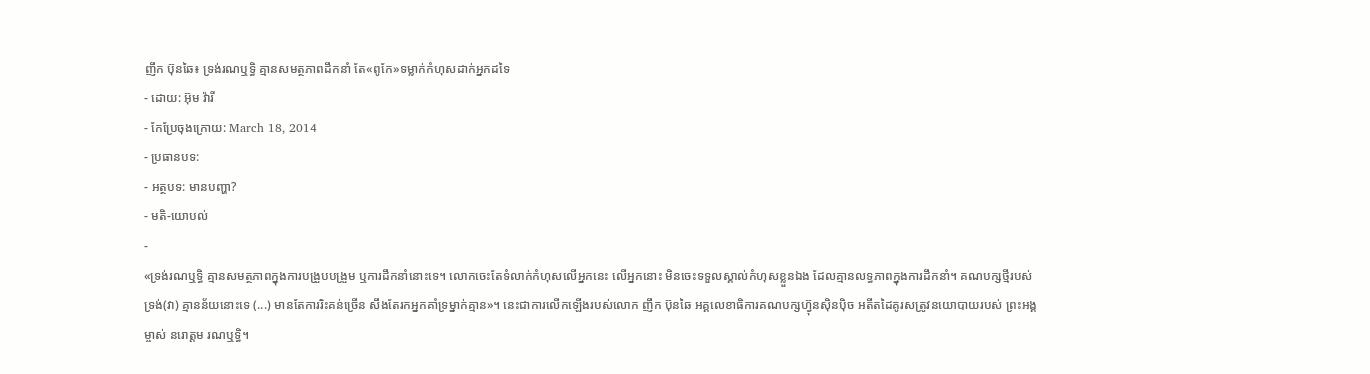ញឹក ប៊ុនឆៃ៖ ទ្រង់រណឬទ្ធិ គ្មានសមត្ថភាពដឹកនាំ តែ«ពូកែ»ទម្លាក់កំហុសដាក់អ្នកដទៃ
- ដោយ: អ៊ុម វ៉ារី
- កែប្រែចុងក្រោយ: March 18, 2014
- ប្រធានបទ:
- អត្ថបទ: មានបញ្ហា?
- មតិ-យោបល់
-
«ទ្រង់រណឬទ្ធិ គ្មានសមត្ថភាពក្នុងការបង្រួបបង្រួម ឬការដឹកនាំនោះទេ។ លោកចេះតែទំលាក់កំហុសលើអ្នកនេះ លើអ្នកនោះ មិនចេះទទួលស្គាល់កំហុសខ្លួនឯង ដែលគ្មានលទ្ធភាពក្នុងការដឹកនាំ។ គណបក្សថ្មីរបស់ទ្រង់(វា) គ្មានន័យនោះទេ (...) មានតែការរិះគន់ច្រើន សឹងតែរកអ្នកគាំទ្រម្នាក់គ្មាន»។ នេះជាការលើកឡើងរបស់លោក ញឹក ប៊ុនឆៃ អគ្គលេខាធិការគណបក្សហ៊្វុនស៊ិនប៉ិច អតីតដៃគូរសត្រូវនយោបាយរបស់ ព្រះអង្គម្ចាស់ នរោត្ដម រណឬទ្ធិ។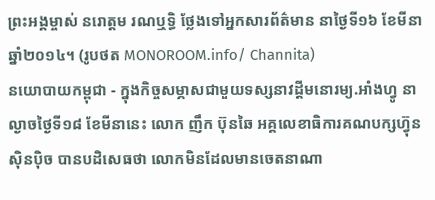ព្រះអង្គម្ចាស់ នរោត្តម រណឬទ្ធិ ថ្លែងទៅអ្នកសារព័ត៌មាន នាថ្ងៃទី១៦ ខែមីនា ឆ្នាំ២០១៤។ (រូបថត MONOROOM.info/ Channita)
នយោបាយកម្ពុជា - ក្នុងកិច្ចសម្ភាសជាមួយទស្សនាវដ្តីមនោរម្យ.អាំងហ្វូ នាល្ងាចថ្ងៃទី១៨ ខែមីនានេះ លោក ញឹក ប៊ុនឆៃ អគ្គលេខាធិការគណបក្សហ៊្វុនស៊ិនប៉ិច បានបដិសេធថា លោកមិនដែលមានចេតនាណា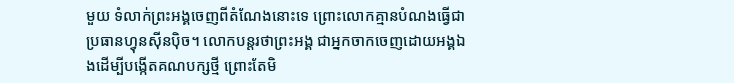មួយ ទំលាក់ព្រះអង្គចេញពីតំណែងនោះទេ ព្រោះលោកគ្មានបំណងធ្វើជាប្រធានហ្វុនស៊ីនប៉ិច។ លោកបន្តរថាព្រះអង្គ ជាអ្នកចាកចេញដោយអង្គឯងដើម្បីបង្កើតគណបក្សថ្មី ព្រោះតែមិ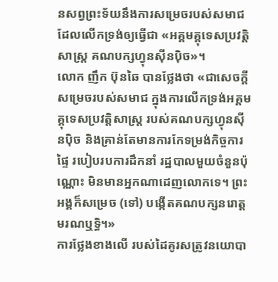នសព្វព្រះទ័យនឹងការសម្រេចរបស់សមាជ ដែលលើកទ្រង់ឲ្យធ្វើជា «អគ្គមគ្គុទេសប្រវត្តិសាស្រ្ត គណបក្សហ្វុនស៊ីនប៉ិច»។
លោក ញឹក ប៊ុនឆៃ បានថ្លែងថា «ជាសេចក្តីសម្រេចរបស់សមាជ ក្នុងការលើកទ្រង់អគ្គមគ្គុទេសប្រវត្តិសាស្រ្ត របស់គណបក្សហ្វុនស៊ីនប៉ិច និងគ្រាន់តែមានការកែទម្រង់កិច្ចការផ្ទៃ របៀបរបការដឹកនាំ រដ្ឋបាលមួយចំនួនប៉ុណ្ណោះ មិនមានអ្នកណាដេញលោកទេ។ ព្រះអង្គក៏សម្រេច (ទៅ) បង្កើតគណបក្សនរោត្តមរណឬទ្ធិ។»
ការថ្លែងខាងលើ របស់ដៃគូរសត្រូវនយោបា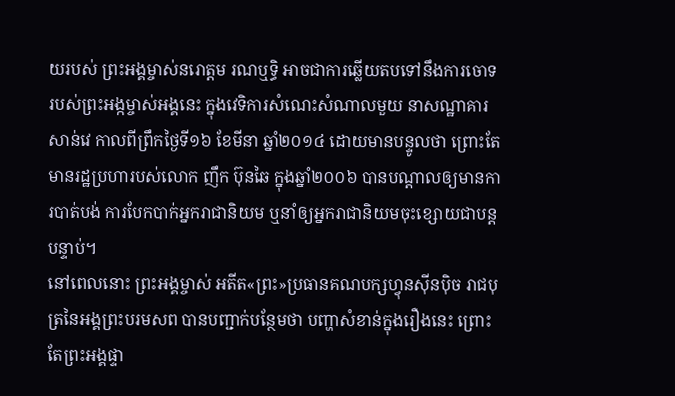យរបស់ ព្រះអង្គម្ចាស់នរោត្តម រណឬទ្ធិ អាចជាការឆ្លើយតបទៅនឹងការចោទរបស់ព្រះអង្កម្ចាស់អង្គនេះ ក្នុងវេទិការសំណេះសំណាលមួយ នាសណ្ឋាគារសាន់វេ កាលពីព្រឹកថ្ងៃទី១៦ ខែមីនា ឆ្នាំ២០១៤ ដោយមានបន្ទូលថា ព្រោះតែមានរដ្ឋប្រហារបស់លោក ញឹក ប៊ុនឆៃ ក្នុងឆ្នាំ២០០៦ បានបណ្តាលឲ្យមានការបាត់បង់ ការបែកបាក់អ្នករាជានិយម ឬនាំឲ្យអ្នករាជានិយមចុះខ្សោយជាបន្តបន្ទាប់។
នៅពេលនោះ ព្រះអង្គម្ចាស់ អតីត«ព្រះ»ប្រធានគណបក្សហ្វុនស៊ីនប៉ិច រាជបុត្រនៃអង្គព្រះបរមសព បានបញ្ជាក់បន្ថែមថា បញ្ហាសំខាន់ក្នុងរឿងនេះ ព្រោះតែព្រះអង្គផ្ទា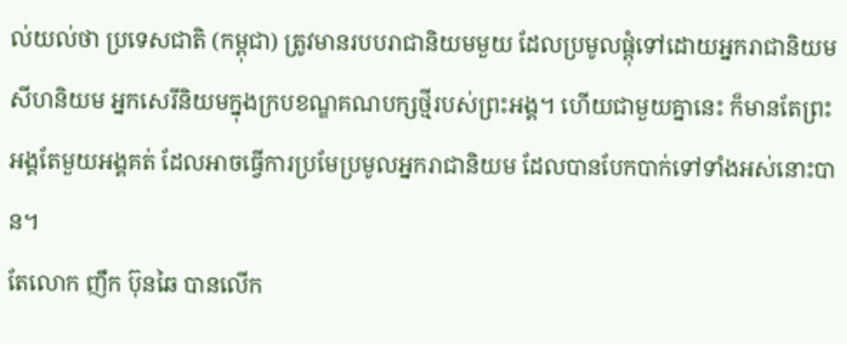ល់យល់ថា ប្រទេសជាតិ (កម្ពុជា) ត្រូវមានរបបរាជានិយមមួយ ដែលប្រមូលផ្តុំទៅដោយអ្នករាជានិយម សីហនិយម អ្នកសេរីនិយមក្នុងក្របខណ្ឌគណបក្សថ្មីរបស់ព្រះអង្គ។ ហើយជាមួយគ្នានេះ ក៏មានតែព្រះអង្គតែមួយអង្គគត់ ដែលអាចធ្វើការប្រមែប្រមូលអ្នករាជានិយម ដែលបានបែកបាក់ទៅទាំងអស់នោះបាន។
តែលោក ញឹក ប៊ុនឆៃ បានលើក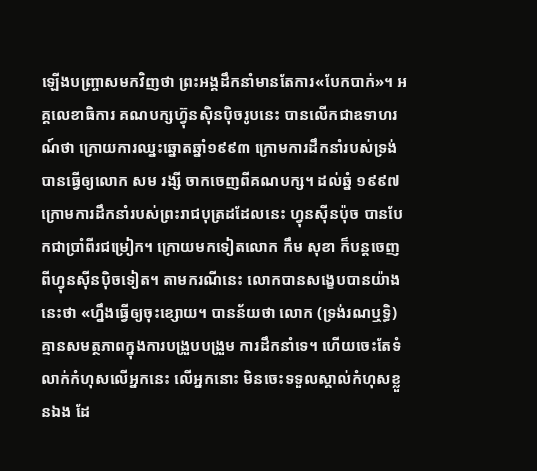ឡើងបញ្ច្រាសមកវិញថា ព្រះអង្គដឹកនាំមានតែការ«បែកបាក់»។ អគ្គលេខាធិការ គណបក្សហ៊្វុនស៊ិនប៉ិចរូបនេះ បានលើកជាឧទាហរណ៍ថា ក្រោយការឈ្នះឆ្នោតឆ្នាំ១៩៩៣ ក្រោមការដឹកនាំរបស់ទ្រង់បានធ្វើឲ្យលោក សម រង្សី ចាកចេញពីគណបក្ស។ ដល់ឆ្នំ ១៩៩៧ ក្រោមការដឹកនាំរបស់ព្រះរាជបុត្រដដែលនេះ ហ្វុនស៊ីនប៉ុច បានបែកជាប្រាំពីរជម្រៀក។ ក្រោយមកទៀតលោក កឹម សុខា ក៏បន្តចេញពីហ្វុនស៊ីនប៉ិចទៀត។ តាមករណីនេះ លោកបានសង្ខេបបានយ៉ាងនេះថា «ហ្នឹងធ្វើឲ្យចុះខ្សោយ។ បានន័យថា លោក (ទ្រង់រណឬទ្ធិ) គ្មានសមត្ថភាពក្នុងការបង្រួបបង្រួម ការដឹកនាំទេ។ ហើយចេះតែទំលាក់កំហុសលើអ្នកនេះ លើអ្នកនោះ មិនចេះទទួលស្គាល់កំហុសខ្លួនឯង ដែ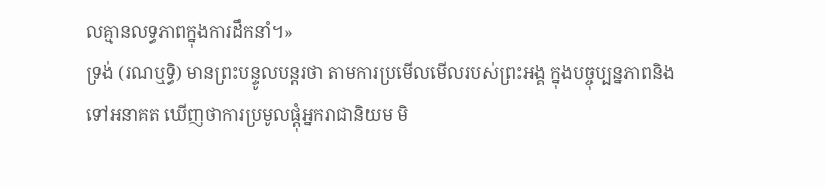លគ្មានលទ្ធភាពក្នុងការដឹកនាំ។»
ទ្រង់ (រណឬទ្ធិ) មានព្រះបន្ទូលបន្តរថា តាមការប្រមើលមើលរបស់ព្រះអង្គ ក្នុងបច្ចុប្បន្នភាពនិងទៅអនាគត ឃើញថាការប្រមូលផ្តុំអ្នករាជានិយម មិ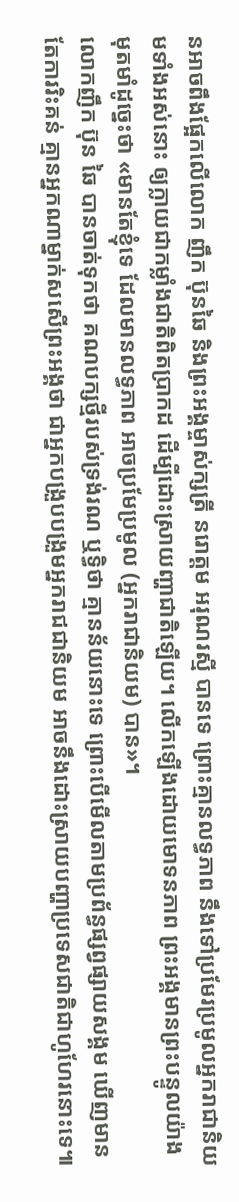នអាចពឹងផ្អែកលើលោក ញឹក ប៊ុនឆៃ និងព្រះអង្គម្ចាស់ក្សត្រី នរោត្ដម អរុណរស្មី បានទេ ព្រោះគ្មានលទ្ធភាព នឹងទៅប្រមែរប្រមូលអ្នករាជានិយមទាំងអស់នោះ ឲ្យក្លាយជាកម្លាំងជាតិពិតប្រាកដ ដើម្បីដោះស្រាយញ្ហាជាតិឡើយ។ លើកឡើងដោយមោទនភាព ព្រះអង្គមានព្រះបន្ទូលយ៉ាងមុតមាំដូច្នេះថា «មានតែខ្ញុំទេ ដែលមានលទ្ធភាព អាចប្រមែប្រមូល (អ្នករាជានិយម) បាន»។
លោកញឹក ប៊ុន ឆៃ បានចាត់ទុកថា គណបក្សថ្មីរបស់ទ្រង់រណ ឬទ្ធិថា គ្មានន័យនោះទេ ព្រោះបើមើលតាមប្រព័ន្ធផ្សព្វផ្សាយសង្គម ឃើញមានតែការរិះគន់ គ្មានអ្នកណាម្នាក់សសើព្រះអង្គថា ជាអ្នកបង្រួបបង្រួមអ្នករាជជានិយម អាចនឹងដោះស្រាយបញ្ហាប្រទេសជាតិជាហូហែរនោះទេ៕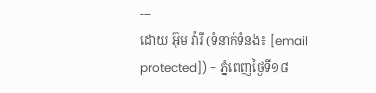---
ដោយ អ៊ុម វ៉ារី (ទំនាក់ទំនង៖ [email protected]) - ភ្នំពេញថ្ងៃទី១៨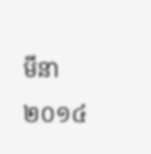មីនា ២០១៤